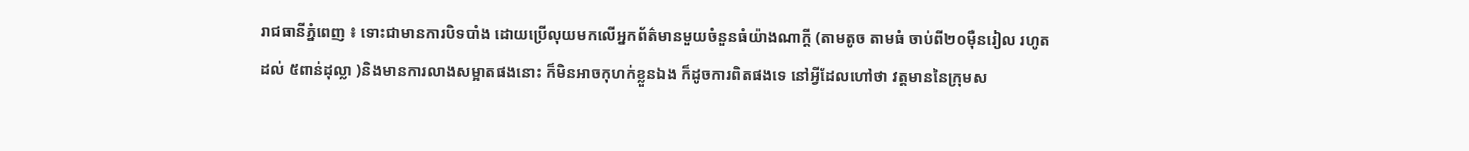រាជធានីភ្នំពេញ ៖ ទោះជាមានការបិទបាំង ដោយប្រើលុយមកលើអ្នកព័ត៌មានមួយចំនួនធំយ៉ាងណាក្តី (តាមតូច តាមធំ ចាប់ពី២០ម៉ឺនរៀល រហូតដល់ ៥ពាន់ដុល្លា )និងមានការលាងសម្អាតផងនោះ ក៏មិនអាចកុហក់ខ្លួនឯង ក៏ដូចការពិតផងទេ នៅអ្វីដែលហៅថា វត្តមាននៃក្រុមស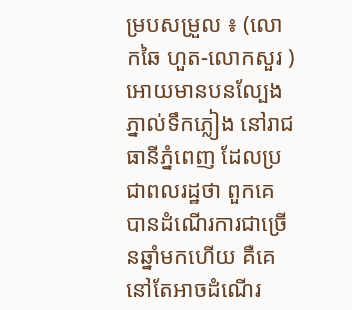ម្របសម្រួល ៖ (លោកឆៃ ហួត-លោកសួរ ) អោយមានបនល្បែងភ្នាល់ទឹកភ្លៀង នៅរាជធានីភ្នំពេញ ដែលប្រជាពលរដ្ឋថា ពួកគេបានដំណើរការជាច្រើនឆ្នាំមកហើយ គឺគេ នៅតែអាចដំណើរ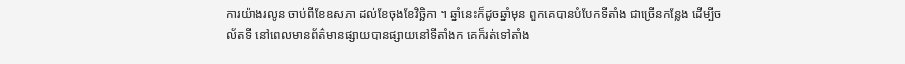ការយ៉ាងរលូន ចាប់ពីខែឧសភា ដល់ខែចុងខែវិច្ឆិកា ។ ឆ្នាំនេះក៏ដូចឆ្នាំមុន ពួកគេបានបំបែកទីតាំង ជាច្រើនកន្លែង ដើម្បីចល័តទី នៅពេលមានព័ត៌មានផ្សាយបានផ្សាយនៅទីតាំងក គេក៏រត់ទៅតាំង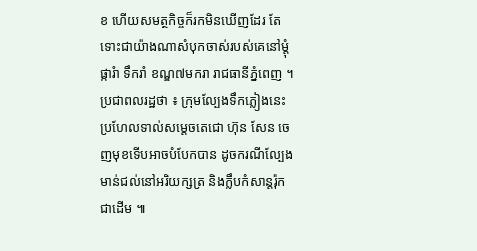ខ ហើយសមត្ថកិច្ចក៏រកមិនឃើញដែរ តែទោះជាយ៉ាងណាសំបុកចាស់របស់គេនៅម្តុំផ្ការំា ទឹករាំ ខណ្ឌ៧មករា រាជធានីភ្នំពេញ ។
ប្រជាពលរដ្ឋថា ៖ ក្រុមល្បែងទឹកភ្លៀងនេះ ប្រហែលទាល់សម្តេចតេជោ ហ៊ុន សែន ចេញមុខទើបអាចបំបែកបាន ដូចករណីល្បែងមាន់ជល់នៅអរិយក្សត្រ និងក្លឹបកំសាន្តរ៉ុក ជាដើម ៕